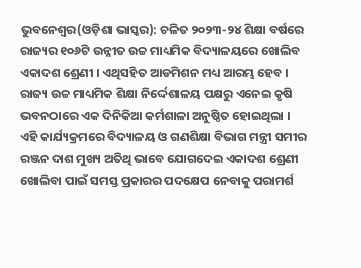ଭୁବନେଶ୍ୱର(ଓଡ଼ିଶା ଭାସ୍କର): ଚଳିତ ୨୦୨୩-୨୪ ଶିକ୍ଷା ବର୍ଷରେ ରାଜ୍ୟର ୧୦୬ଟି ଉନ୍ନୀତ ଉଚ୍ଚ ମାଧ୍ୟମିକ ବିଦ୍ୟାଳୟରେ ଖୋଲିବ ଏକାଦଶ ଶ୍ରେଣୀ । ଏଥିସହିତ ଆଡମିଶନ ମଧ୍ୟ ଆରମ୍ଭ ହେବ । ରାଜ୍ୟ ଉଚ୍ଚ ମାଧ୍ୟମିକ ଶିକ୍ଷା ନିର୍ଦ୍ଦେଶାଳୟ ପକ୍ଷରୁ ଏନେଇ କୃଷି ଭବନଠାରେ ଏକ ଦିନିକିଆ କର୍ମଶାଳା ଅନୁଷ୍ଠିତ ହୋଇଥିଲା । ଏହି କାର୍ଯ୍ୟକ୍ରମରେ ବିଦ୍ୟାଳୟ ଓ ଗଣଶିକ୍ଷା ବିଭାଗ ମନ୍ତ୍ରୀ ସମୀର ରଞ୍ଜନ ଦାଶ ମୁଖ୍ୟ ଅତିଥି ଭାବେ ଯୋଗଦେଇ ଏକାଦଶ ଶ୍ରେଣୀ ଖୋଲିବା ପାଇଁ ସମସ୍ତ ପ୍ରକାରର ପଦକ୍ଷେପ ନେବାକୁ ପରାମର୍ଶ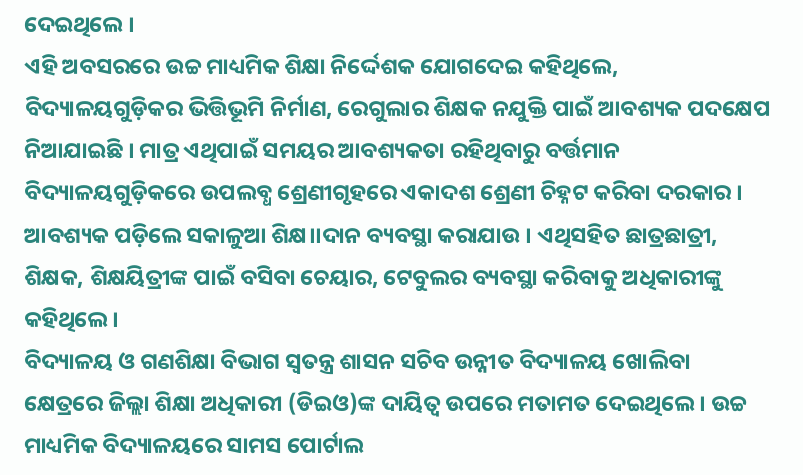ଦେଇଥିଲେ ।
ଏହି ଅବସରରେ ଉଚ୍ଚ ମାଧ୍ୟମିକ ଶିକ୍ଷା ନିର୍ଦ୍ଦେଶକ ଯୋଗଦେଇ କହିଥିଲେ, ବିଦ୍ୟାଳୟଗୁଡ଼ିକର ଭିତ୍ତିଭୂମି ନିର୍ମାଣ, ରେଗୁଲାର ଶିକ୍ଷକ ନଯୁକ୍ତି ପାଇଁ ଆବଶ୍ୟକ ପଦକ୍ଷେପ ନିଆଯାଇଛି । ମାତ୍ର ଏଥିପାଇଁ ସମୟର ଆବଶ୍ୟକତା ରହିଥିବାରୁ ବର୍ତ୍ତମାନ ବିଦ୍ୟାଳୟଗୁଡ଼ିକରେ ଉପଲବ୍ଧ ଶ୍ରେଣୀଗୃହରେ ଏକାଦଶ ଶ୍ରେଣୀ ଚିହ୍ନଟ କରିବା ଦରକାର । ଆବଶ୍ୟକ ପଡ଼ିଲେ ସକାଳୁଆ ଶିକ୍ଷ।।ଦାନ ବ୍ୟବସ୍ଥା କରାଯାଉ । ଏଥିସହିତ ଛାତ୍ରଛାତ୍ରୀ, ଶିକ୍ଷକ, ଶିକ୍ଷୟିତ୍ରୀଙ୍କ ପାଇଁ ବସିବା ଚେୟାର, ଟେବୁଲର ବ୍ୟବସ୍ଥା କରିବାକୁ ଅଧିକାରୀଙ୍କୁ କହିଥିଲେ ।
ବିଦ୍ୟାଳୟ ଓ ଗଣଶିକ୍ଷା ବିଭାଗ ସ୍ୱତନ୍ତ୍ର ଶାସନ ସଚିବ ଉନ୍ନୀତ ବିଦ୍ୟାଳୟ ଖୋଲିବା କ୍ଷେତ୍ରରେ ଜିଲ୍ଲା ଶିକ୍ଷା ଅଧିକାରୀ (ଡିଇଓ)ଙ୍କ ଦାୟିତ୍ୱ ଉପରେ ମତାମତ ଦେଇଥିଲେ । ଉଚ୍ଚ ମାଧ୍ୟମିକ ବିଦ୍ୟାଳୟରେ ସାମସ ପୋର୍ଟାଲ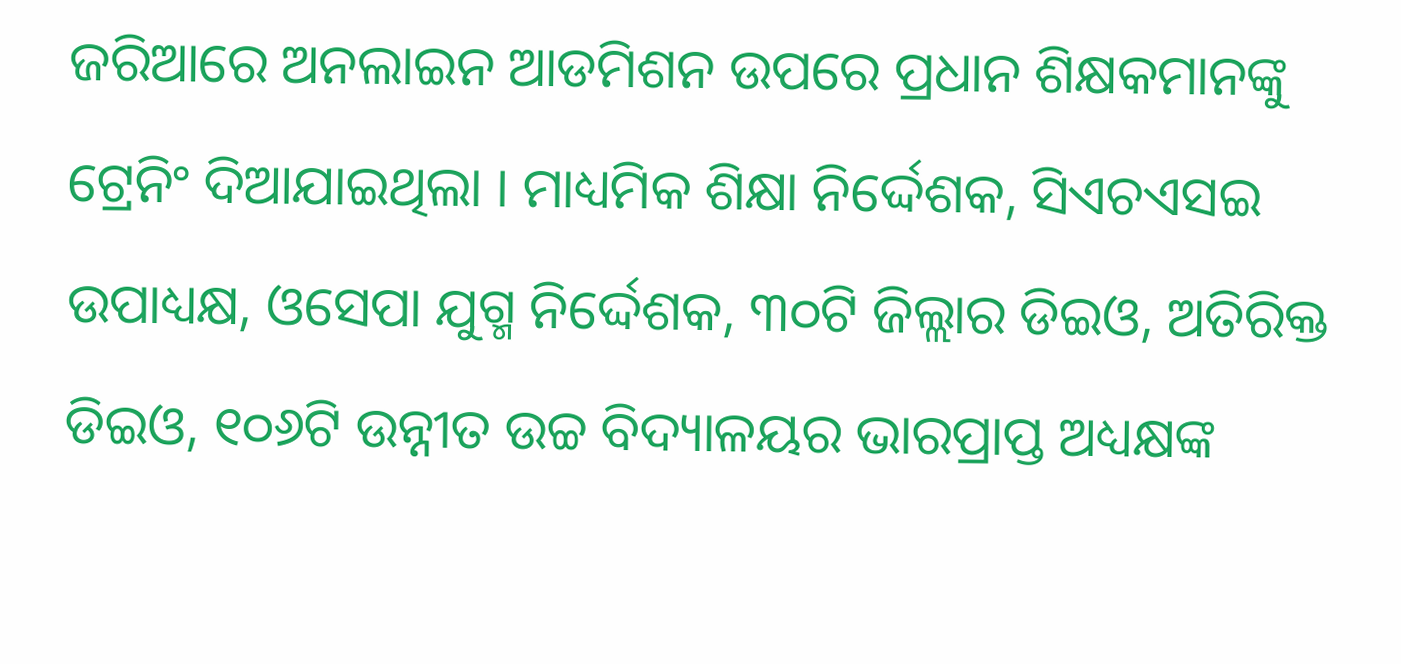ଜରିଆରେ ଅନଲାଇନ ଆଡମିଶନ ଉପରେ ପ୍ରଧାନ ଶିକ୍ଷକମାନଙ୍କୁ ଟ୍ରେନିଂ ଦିଆଯାଇଥିଲା । ମାଧ୍ୟମିକ ଶିକ୍ଷା ନିର୍ଦ୍ଦେଶକ, ସିଏଚଏସଇ ଉପାଧ୍ୟକ୍ଷ, ଓସେପା ଯୁଗ୍ମ ନିର୍ଦ୍ଦେଶକ, ୩୦ଟି ଜିଲ୍ଲାର ଡିଇଓ, ଅତିରିକ୍ତ ଡିଇଓ, ୧୦୬ଟି ଉନ୍ନୀତ ଉଚ୍ଚ ବିଦ୍ୟାଳୟର ଭାରପ୍ରାପ୍ତ ଅଧ୍ୟକ୍ଷଙ୍କ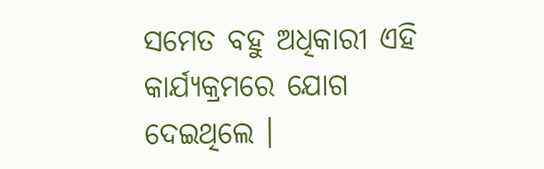ସମେତ ବହୁ ଅଧିକାରୀ ଏହି କାର୍ଯ୍ୟକ୍ରମରେ ଯୋଗ ଦେଇଥିଲେ ।